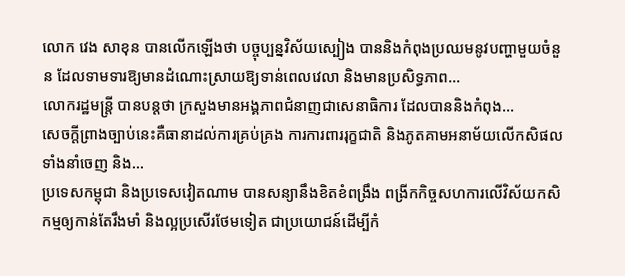លោក វេង សាខុន បានលើកឡើងថា បច្ចុប្បន្នវិស័យស្បៀង បាននិងកំពុងប្រឈមនូវបញ្ហាមួយចំនួន ដែលទាមទារឱ្យមានដំណោះស្រាយឱ្យទាន់ពេលវេលា និងមានប្រសិទ្ធភាព...
លោករដ្ឋមន្ត្រី បានបន្តថា ក្រសួងមានអង្គភាពជំនាញជាសេនាធិការ ដែលបាននិងកំពុង...
សេចក្តីព្រាងច្បាប់នេះគឺធានាដល់ការគ្រប់គ្រង ការការពាររុក្ខជាតិ និងភូតគាមអនាម័យលើកសិផលទាំងនាំចេញ និង...
ប្រទេសកម្ពុជា និងប្រទេសវៀតណាម បានសន្យានឹងខិតខំពង្រឹង ពង្រីកកិច្ចសហការលើវិស័យកសិកម្មឲ្យកាន់តែរឹងមាំ និងល្អប្រសើរថែមទៀត ជាប្រយោជន៍ដើម្បីកំ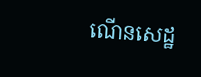ណើនសេដ្ឋ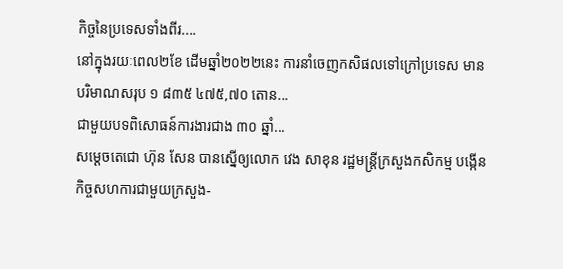កិច្ចនៃប្រទេសទាំងពីរ....
នៅក្នុងរយៈពេល២ខែ ដើមឆ្នាំ២០២២នេះ ការនាំចេញកសិផលទៅក្រៅប្រទេស មានបរិមាណសរុប ១ ៨៣៥ ៤៧៥,៧០ តោន...
ជាមួយបទពិសោធន៍ការងារជាង ៣០ ឆ្នាំ...
សម្ដេចតេជោ ហ៊ុន សែន បានស្នើឲ្យលោក វេង សាខុន រដ្ឋមន្ត្រីក្រសួងកសិកម្ម បង្កើនកិច្ចសហការជាមួយក្រសួង-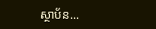ស្ថាប័ន...